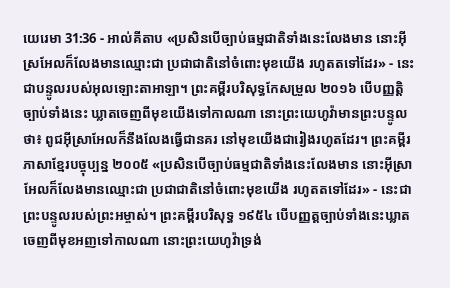យេរេមា 31:36 - អាល់គីតាប «ប្រសិនបើច្បាប់ធម្មជាតិទាំងនេះលែងមាន នោះអ៊ីស្រអែលក៏លែងមានឈ្មោះជា ប្រជាជាតិនៅចំពោះមុខយើង រហូតតទៅដែរ» - នេះជាបន្ទូលរបស់អុលឡោះតាអាឡា។ ព្រះគម្ពីរបរិសុទ្ធកែសម្រួល ២០១៦ បើបញ្ញត្តិច្បាប់ទាំងនេះ ឃ្លាតចេញពីមុខយើងទៅកាលណា នោះព្រះយេហូវ៉ាមានព្រះបន្ទូលថា៖ ពូជអ៊ីស្រាអែលក៏នឹងលែងធ្វើជានគរ នៅមុខយើងជារៀងរហូតដែរ។ ព្រះគម្ពីរភាសាខ្មែរបច្ចុប្បន្ន ២០០៥ «ប្រសិនបើច្បាប់ធម្មជាតិទាំងនេះលែងមាន នោះអ៊ីស្រាអែលក៏លែងមានឈ្មោះជា ប្រជាជាតិនៅចំពោះមុខយើង រហូតតទៅដែរ» - នេះជាព្រះបន្ទូលរបស់ព្រះអម្ចាស់។ ព្រះគម្ពីរបរិសុទ្ធ ១៩៥៤ បើបញ្ញត្តច្បាប់ទាំងនេះឃ្លាតចេញពីមុខអញទៅកាលណា នោះព្រះយេហូវ៉ាទ្រង់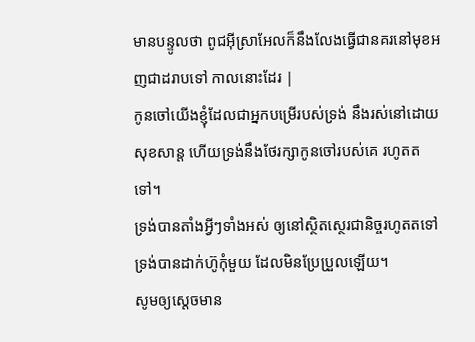មានបន្ទូលថា ពូជអ៊ីស្រាអែលក៏នឹងលែងធ្វើជានគរនៅមុខអញជាដរាបទៅ កាលនោះដែរ |
កូនចៅយើងខ្ញុំដែលជាអ្នកបម្រើរបស់ទ្រង់ នឹងរស់នៅដោយសុខសាន្ត ហើយទ្រង់នឹងថែរក្សាកូនចៅរបស់គេ រហូតតទៅ។
ទ្រង់បានតាំងអ្វីៗទាំងអស់ ឲ្យនៅស្ថិតស្ថេរជានិច្ចរហូតតទៅ ទ្រង់បានដាក់ហ៊ូកុំមួយ ដែលមិនប្រែប្រួលឡើយ។
សូមឲ្យស្តេចមាន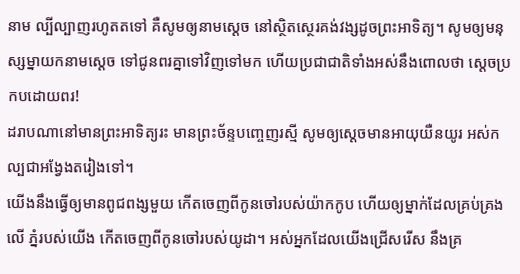នាម ល្បីល្បាញរហូតតទៅ គឺសូមឲ្យនាមស្តេច នៅស្ថិតស្ថេរគង់វង្សដូចព្រះអាទិត្យ។ សូមឲ្យមនុស្សម្នាយកនាមស្តេច ទៅជូនពរគ្នាទៅវិញទៅមក ហើយប្រជាជាតិទាំងអស់នឹងពោលថា ស្តេចប្រកបដោយពរ!
ដរាបណានៅមានព្រះអាទិត្យរះ មានព្រះច័ន្ទបញ្ចេញរស្មី សូមឲ្យស្តេចមានអាយុយឺនយូរ អស់កល្បជាអង្វែងតរៀងទៅ។
យើងនឹងធ្វើឲ្យមានពូជពង្សមួយ កើតចេញពីកូនចៅរបស់យ៉ាកកូប ហើយឲ្យម្នាក់ដែលគ្រប់គ្រងលើ ភ្នំរបស់យើង កើតចេញពីកូនចៅរបស់យូដា។ អស់អ្នកដែលយើងជ្រើសរើស នឹងគ្រ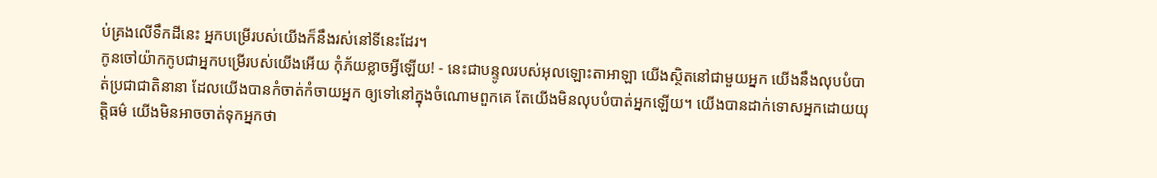ប់គ្រងលើទឹកដីនេះ អ្នកបម្រើរបស់យើងក៏នឹងរស់នៅទីនេះដែរ។
កូនចៅយ៉ាកកូបជាអ្នកបម្រើរបស់យើងអើយ កុំភ័យខ្លាចអ្វីឡើយ! - នេះជាបន្ទូលរបស់អុលឡោះតាអាឡា យើងស្ថិតនៅជាមួយអ្នក យើងនឹងលុបបំបាត់ប្រជាជាតិនានា ដែលយើងបានកំចាត់កំចាយអ្នក ឲ្យទៅនៅក្នុងចំណោមពួកគេ តែយើងមិនលុបបំបាត់អ្នកឡើយ។ យើងបានដាក់ទោសអ្នកដោយយុត្តិធម៌ យើងមិនអាចចាត់ទុកអ្នកថា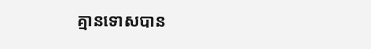គ្មានទោសបាន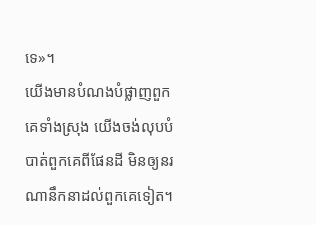ទេ»។
យើងមានបំណងបំផ្លាញពួកគេទាំងស្រុង យើងចង់លុបបំបាត់ពួកគេពីផែនដី មិនឲ្យនរណានឹកនាដល់ពួកគេទៀត។